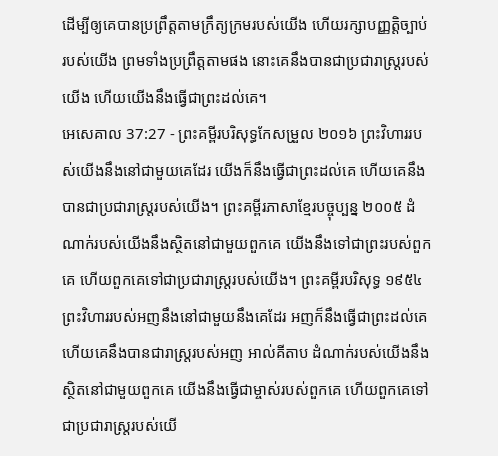ដើម្បីឲ្យគេបានប្រព្រឹត្តតាមក្រឹត្យក្រមរបស់យើង ហើយរក្សាបញ្ញត្តិច្បាប់របស់យើង ព្រមទាំងប្រព្រឹត្តតាមផង នោះគេនឹងបានជាប្រជារាស្ត្ររបស់យើង ហើយយើងនឹងធ្វើជាព្រះដល់គេ។
អេសេគាល 37:27 - ព្រះគម្ពីរបរិសុទ្ធកែសម្រួល ២០១៦ ព្រះវិហាររបស់យើងនឹងនៅជាមួយគេដែរ យើងក៏នឹងធ្វើជាព្រះដល់គេ ហើយគេនឹងបានជាប្រជារាស្ត្ររបស់យើង។ ព្រះគម្ពីរភាសាខ្មែរបច្ចុប្បន្ន ២០០៥ ដំណាក់របស់យើងនឹងស្ថិតនៅជាមួយពួកគេ យើងនឹងទៅជាព្រះរបស់ពួកគេ ហើយពួកគេទៅជាប្រជារាស្ត្ររបស់យើង។ ព្រះគម្ពីរបរិសុទ្ធ ១៩៥៤ ព្រះវិហាររបស់អញនឹងនៅជាមួយនឹងគេដែរ អញក៏នឹងធ្វើជាព្រះដល់គេ ហើយគេនឹងបានជារាស្ត្ររបស់អញ អាល់គីតាប ដំណាក់របស់យើងនឹងស្ថិតនៅជាមួយពួកគេ យើងនឹងធ្វើជាម្ចាស់របស់ពួកគេ ហើយពួកគេទៅជាប្រជារាស្ត្ររបស់យើ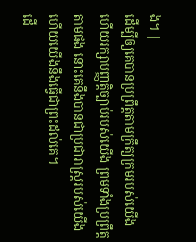ង។ |
ដើម្បីឲ្យគេបានប្រព្រឹត្តតាមក្រឹត្យក្រមរបស់យើង ហើយរក្សាបញ្ញត្តិច្បាប់របស់យើង ព្រមទាំងប្រព្រឹត្តតាមផង នោះគេនឹងបានជាប្រជារាស្ត្ររបស់យើង ហើយយើងនឹងធ្វើជាព្រះដល់គេ។
ដើ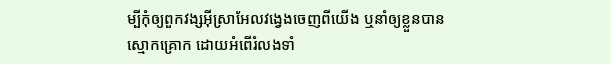ម្បីកុំឲ្យពួកវង្សអ៊ីស្រាអែលវង្វេងចេញពីយើង ឬនាំឲ្យខ្លួនបានស្មោកគ្រោក ដោយអំពើរំលងទាំ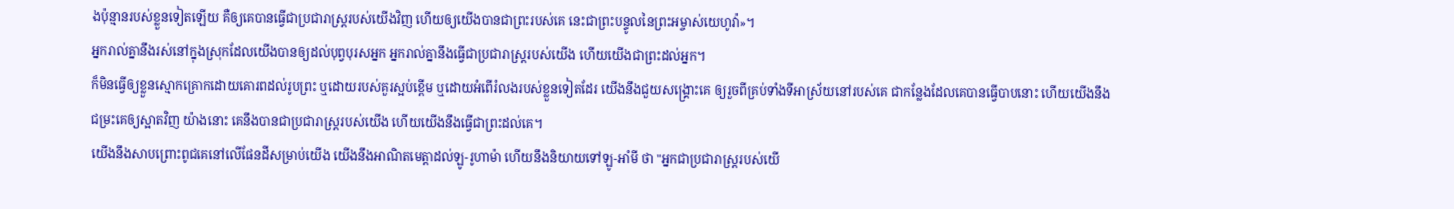ងប៉ុន្មានរបស់ខ្លួនទៀតឡើយ គឺឲ្យគេបានធ្វើជាប្រជារាស្ត្ររបស់យើងវិញ ហើយឲ្យយើងបានជាព្រះរបស់គេ នេះជាព្រះបន្ទូលនៃព្រះអម្ចាស់យេហូវ៉ា»។
អ្នករាល់គ្នានឹងរស់នៅក្នុងស្រុកដែលយើងបានឲ្យដល់បុព្វបុរសអ្នក អ្នករាល់គ្នានឹងធ្វើជាប្រជារាស្ត្ររបស់យើង ហើយយើងជាព្រះដល់អ្នក។
ក៏មិនធ្វើឲ្យខ្លួនស្មោកគ្រោកដោយគោរពដល់រូបព្រះ ឬដោយរបស់គួរស្អប់ខ្ពើម ឬដោយអំពើរំលងរបស់ខ្លួនទៀតដែរ យើងនឹងជួយសង្គ្រោះគេ ឲ្យរួចពីគ្រប់ទាំងទីអាស្រ័យនៅរបស់គេ ជាកន្លែងដែលគេបានធ្វើបាបនោះ ហើយយើងនឹងជម្រះគេឲ្យស្អាតវិញ យ៉ាងនោះ គេនឹងបានជាប្រជារាស្ត្ររបស់យើង ហើយយើងនឹងធ្វើជាព្រះដល់គេ។
យើងនឹងសាបព្រោះពូជគេនៅលើផែនដីសម្រាប់យើង យើងនឹងអាណិតមេត្តាដល់ឡូ-រូហាម៉ា ហើយនឹងនិយាយទៅឡូ-អាំមី ថា "អ្នកជាប្រជារាស្ត្ររបស់យើ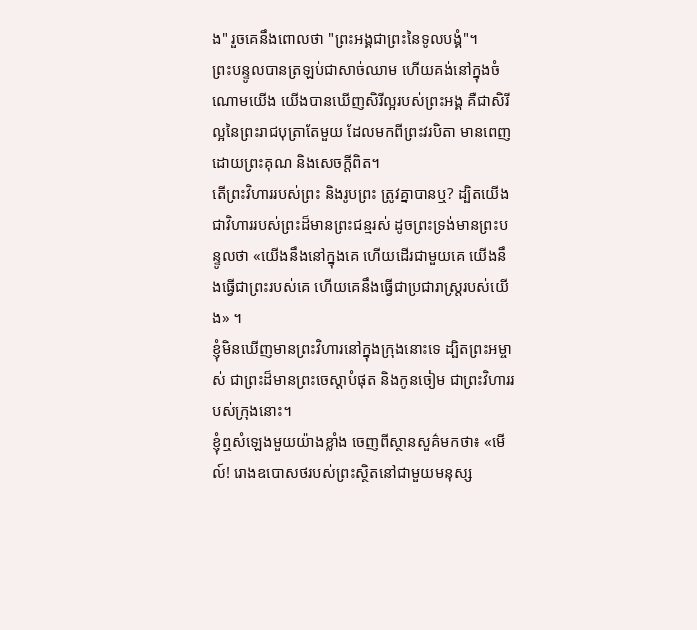ង" រួចគេនឹងពោលថា "ព្រះអង្គជាព្រះនៃទូលបង្គំ"។
ព្រះបន្ទូលបានត្រឡប់ជាសាច់ឈាម ហើយគង់នៅក្នុងចំណោមយើង យើងបានឃើញសិរីល្អរបស់ព្រះអង្គ គឺជាសិរីល្អនៃព្រះរាជបុត្រាតែមួយ ដែលមកពីព្រះវរបិតា មានពេញដោយព្រះគុណ និងសេចក្តីពិត។
តើព្រះវិហាររបស់ព្រះ និងរូបព្រះ ត្រូវគ្នាបានឬ? ដ្បិតយើងជាវិហាររបស់ព្រះដ៏មានព្រះជន្មរស់ ដូចព្រះទ្រង់មានព្រះបន្ទូលថា «យើងនឹងនៅក្នុងគេ ហើយដើរជាមួយគេ យើងនឹងធ្វើជាព្រះរបស់គេ ហើយគេនឹងធ្វើជាប្រជារាស្ត្ររបស់យើង» ។
ខ្ញុំមិនឃើញមានព្រះវិហារនៅក្នុងក្រុងនោះទេ ដ្បិតព្រះអម្ចាស់ ជាព្រះដ៏មានព្រះចេស្តាបំផុត និងកូនចៀម ជាព្រះវិហាររបស់ក្រុងនោះ។
ខ្ញុំឮសំឡេងមួយយ៉ាងខ្លាំង ចេញពីស្ថានសួគ៌មកថា៖ «មើល៍! រោងឧបោសថរបស់ព្រះស្ថិតនៅជាមួយមនុស្ស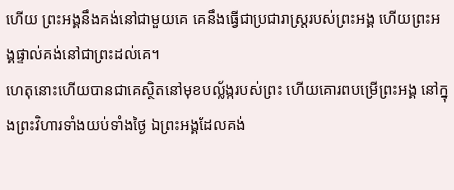ហើយ ព្រះអង្គនឹងគង់នៅជាមួយគេ គេនឹងធ្វើជាប្រជារាស្ត្ររបស់ព្រះអង្គ ហើយព្រះអង្គផ្ទាល់គង់នៅជាព្រះដល់គេ។
ហេតុនោះហើយបានជាគេស្ថិតនៅមុខបល្ល័ង្ករបស់ព្រះ ហើយគោរពបម្រើព្រះអង្គ នៅក្នុងព្រះវិហារទាំងយប់ទាំងថ្ងៃ ឯព្រះអង្គដែលគង់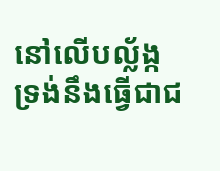នៅលើបល្ល័ង្ក ទ្រង់នឹងធ្វើជាជ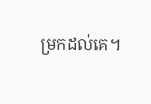ម្រកដល់គេ។